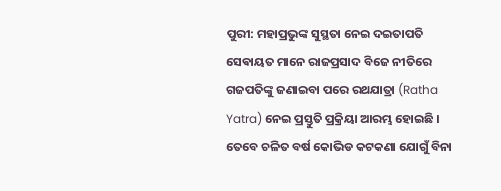ପୁରୀ: ମହାପ୍ରଭୁଙ୍କ ସୁସ୍ଥତା ନେଇ ଦଇତାପତି ସେଵାୟତ ମାନେ ରାଜପ୍ରସାଦ ବିଜେ ନୀତିରେ ଗଜପତିଙ୍କୁ ଜଣାଇବା ପରେ ରଥଯାତ୍ରା (Ratha Yatra) ନେଇ ପ୍ରସ୍ତୁତି ପ୍ରକ୍ରିୟା ଆରମ୍ଭ ହୋଇଛି । ତେବେ ଚଳିତ ବର୍ଷ କୋଭିଡ କଟକଣା ଯୋଗୁଁ ବିନା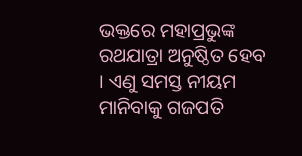ଭକ୍ତରେ ମହାପ୍ରଭୁଙ୍କ ରଥଯାତ୍ରା ଅନୁଷ୍ଠିତ ହେବ । ଏଣୁ ସମସ୍ତ ନୀୟମ ମାନିବାକୁ ଗଜପତି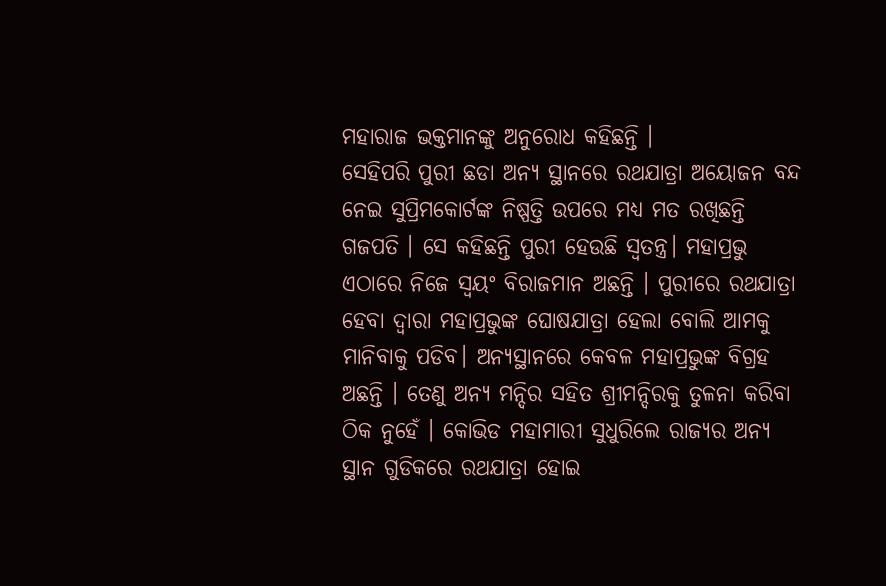ମହାରାଜ ଭକ୍ତମାନଙ୍କୁ ଅନୁରୋଧ କହିଛନ୍ତି ।
ସେହିପରି ପୁରୀ ଛଡା ଅନ୍ୟ ସ୍ଥାନରେ ରଥଯାତ୍ରା ଅୟୋଜନ ବନ୍ଦ ନେଇ ସୁପ୍ରିମକୋର୍ଟଙ୍କ ନିଷ୍ପତ୍ତି ଉପରେ ମଧ୍ୟ ମତ ରଖିଛନ୍ତି ଗଜପତି । ସେ କହିଛନ୍ତି ପୁରୀ ହେଉଛି ସ୍ବତନ୍ତ୍ର। ମହାପ୍ରଭୁ ଏଠାରେ ନିଜେ ସ୍ବୟଂ ବିରାଜମାନ ଅଛନ୍ତି । ପୁରୀରେ ରଥଯାତ୍ରା ହେବା ଦ୍ବାରା ମହାପ୍ରଭୁଙ୍କ ଘୋଷଯାତ୍ରା ହେଲା ବୋଲି ଆମକୁ ମାନିବାକୁ ପଡିବ। ଅନ୍ୟସ୍ଥାନରେ କେବଳ ମହାପ୍ରଭୁଙ୍କ ବିଗ୍ରହ ଅଛନ୍ତି । ତେଣୁ ଅନ୍ୟ ମନ୍ଦିର ସହିତ ଶ୍ରୀମନ୍ଦିରକୁ ତୁଳନା କରିବା ଠିକ ନୁହେଁ । କୋଭିଡ ମହାମାରୀ ସୁଧୁରିଲେ ରାଜ୍ୟର ଅନ୍ୟ ସ୍ଥାନ ଗୁଡିକରେ ରଥଯାତ୍ରା ହୋଇ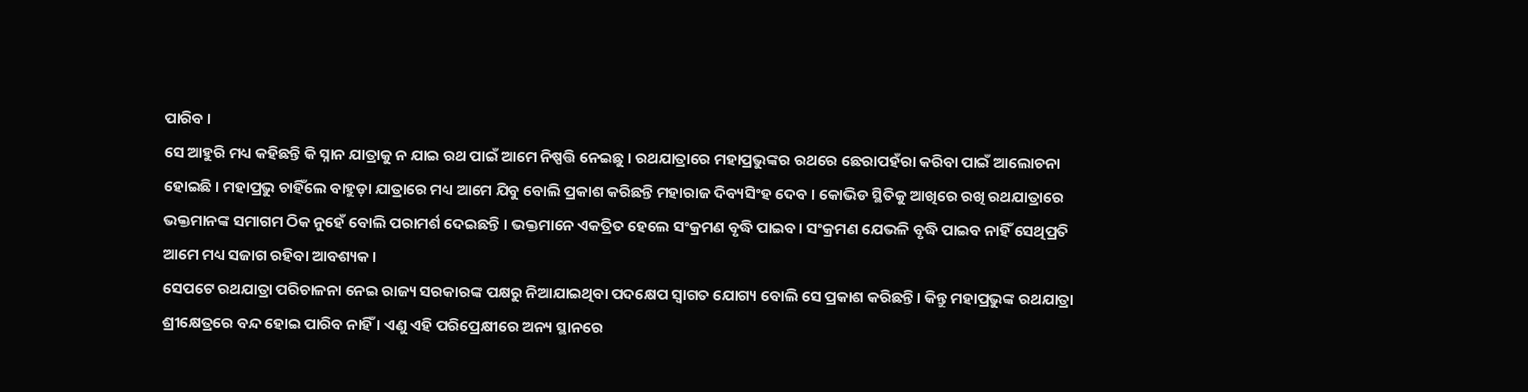ପାରିବ ।
ସେ ଆହୁରି ମଧ୍ୟ କହିଛନ୍ତି କି ସ୍ନାନ ଯାତ୍ରାକୁ ନ ଯାଇ ରଥ ପାଇଁ ଆମେ ନିଷ୍ପତ୍ତି ନେଇଛୁ । ରଥଯାତ୍ରାରେ ମହାପ୍ରଭୁଙ୍କର ରଥରେ ଛେରାପହଁରା କରିବା ପାଇଁ ଆଲୋଚନା ହୋଇଛି । ମହାପ୍ରଭୁ ଚାହିଁଲେ ବାହୁଡ଼ା ଯାତ୍ରାରେ ମଧ୍ୟ ଆମେ ଯିବୁ ବୋଲି ପ୍ରକାଶ କରିଛନ୍ତି ମହାରାଜ ଦିବ୍ୟସିଂହ ଦେବ । କୋଭିଡ ସ୍ଥିତିକୁ ଆଖିରେ ରଖି ରଥଯାତ୍ରାରେ ଭକ୍ତମାନଙ୍କ ସମାଗମ ଠିକ ନୁହେଁ ବୋଲି ପରାମର୍ଶ ଦେଇଛନ୍ତି । ଭକ୍ତମାନେ ଏକତ୍ରିତ ହେଲେ ସଂକ୍ରମଣ ବୃଦ୍ଧି ପାଇବ। ସଂକ୍ରମଣ ଯେଭଳି ବୃଦ୍ଧି ପାଇବ ନାହିଁ ସେଥିପ୍ରତି ଆମେ ମଧ୍ୟ ସଜାଗ ରହିବା ଆବଶ୍ୟକ ।
ସେପଟେ ରଥଯାତ୍ରା ପରିଚାଳନା ନେଇ ରାଜ୍ୟ ସରକାରଙ୍କ ପକ୍ଷରୁ ନିଆଯାଇଥିବା ପଦକ୍ଷେପ ସ୍ବାଗତ ଯୋଗ୍ୟ ବୋଲି ସେ ପ୍ରକାଶ କରିଛନ୍ତି। କିନ୍ତୁ ମହାପ୍ରଭୁଙ୍କ ରଥଯାତ୍ରା ଶ୍ରୀକ୍ଷେତ୍ରରେ ବନ୍ଦ ହୋଇ ପାରିବ ନାହିଁ । ଏଣୁ ଏହି ପରିପ୍ରେକ୍ଷୀରେ ଅନ୍ୟ ସ୍ଥାନରେ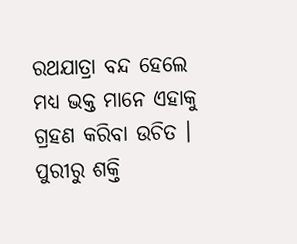ରଥଯାତ୍ରା ବନ୍ଦ ହେଲେ ମଧ୍ୟ ଭକ୍ତ ମାନେ ଏହାକୁ ଗ୍ରହଣ କରିବା ଉଚିତ ।
ପୁରୀରୁ ଶକ୍ତି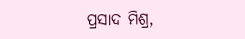ପ୍ରସାଦ ମିଶ୍ର,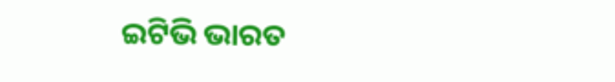ଇଟିଭି ଭାରତ